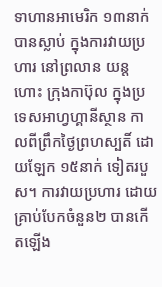ទាហានអាមេរិក ១៣នាក់បានស្លាប់ ក្នុងការវាយប្រហារ នៅព្រលាន យន្តហោះ ក្រុងកាប៊ុល ក្នុងប្រទេសអាហ្វហ្គានីស្ថាន កាលពីព្រឹកថ្ងៃព្រហស្បតិ៍ ដោយឡែក ១៥នាក់ ទៀតរបួស។ ការវាយប្រហារ ដោយគ្រាប់បែកចំនួន២ បានកើតឡើង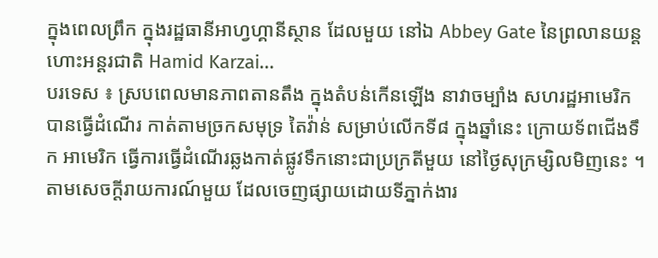ក្នុងពេលព្រឹក ក្នុងរដ្ឋធានីអាហ្វហ្គានីស្ថាន ដែលមួយ នៅឯ Abbey Gate នៃព្រលានយន្តហោះអន្តរជាតិ Hamid Karzai...
បរទេស ៖ ស្របពេលមានភាពតានតឹង ក្នុងតំបន់កើនឡើង នាវាចម្បាំង សហរដ្ឋអាមេរិក បានធ្វើដំណើរ កាត់តាមច្រកសមុទ្រ តៃវ៉ាន់ សម្រាប់លើកទី៨ ក្នុងឆ្នាំនេះ ក្រោយទ័ពជើងទឹក អាមេរិក ធ្វើការធ្វើដំណើរឆ្លងកាត់ផ្លូវទឹកនោះជាប្រក្រតីមួយ នៅថ្ងៃសុក្រម្សិលមិញនេះ ។ តាមសេចក្តីរាយការណ៍មួយ ដែលចេញផ្សាយដោយទីភ្នាក់ងារ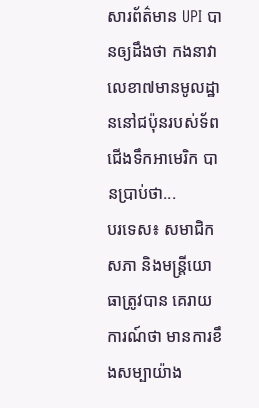សារព័ត៌មាន UPI បានឲ្យដឹងថា កងនាវាលេខា៧មានមូលដ្ឋាននៅជប៉ុនរបស់ទ័ពជើងទឹកអាមេរិក បានប្រាប់ថា...
បរទេស៖ សមាជិកសភា និងមន្រ្តីយោធាត្រូវបាន គេរាយការណ៍ថា មានការខឹងសម្បាយ៉ាង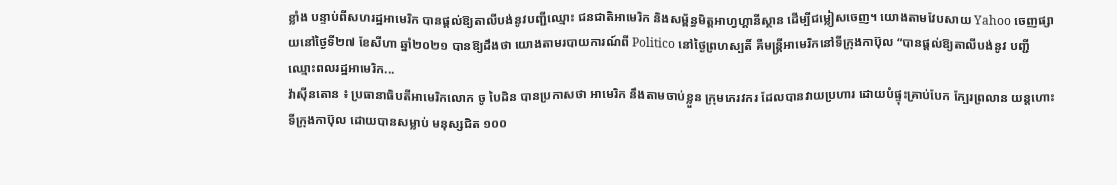ខ្លាំង បន្ទាប់ពីសហរដ្ឋអាមេរិក បានផ្តល់ឱ្យតាលីបង់នូវបញ្ជីឈ្មោះ ជនជាតិអាមេរិក និងសម្ព័ន្ធមិត្តអាហ្វហ្គានីស្ថាន ដើម្បីជម្លៀសចេញ។ យោងតាមវែបសាយ Yahoo ចេញផ្សាយនៅថ្ងៃទី២៧ ខែសីហា ឆ្នាំ២០២១ បានឱ្យដឹងថា យោងតាមរបាយការណ៍ពី Politico នៅថ្ងៃព្រហស្បតិ៍ គឺមន្រ្តីអាមេរិកនៅទីក្រុងកាប៊ុល “បានផ្តល់ឱ្យតាលីបង់នូវ បញ្ជីឈ្មោះពលរដ្ឋអាមេរិក...
វ៉ាស៊ីនតោន ៖ ប្រធានាធិបតីអាមេរិកលោក ចូ បៃដិន បានប្រកាសថា អាមេរិក នឹងតាមចាប់ខ្លួន ក្រុមភេរវករ ដែលបានវាយប្រហារ ដោយបំផ្ទុះគ្រាប់បែក ក្បែរព្រលាន យន្ដហោះ ទីក្រុងកាប៊ុល ដោយបានសម្លាប់ មនុស្សជិត ១០០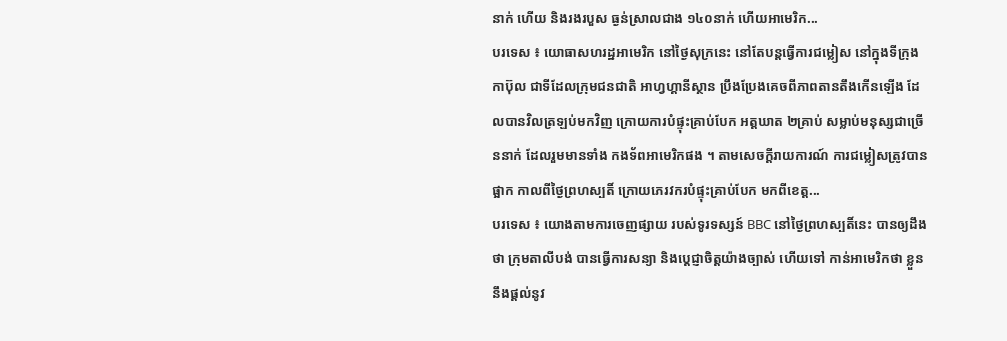នាក់ ហើយ និងរងរបួស ធ្ងន់ស្រាលជាង ១៤០នាក់ ហើយអាមេរិក...
បរទេស ៖ យោធាសហរដ្ឋអាមេរិក នៅថ្ងៃសុក្រនេះ នៅតែបន្តធ្វើការជម្លៀស នៅក្នុងទីក្រុងកាប៊ុល ជាទីដែលក្រុមជនជាតិ អាហ្វហ្គានីស្ថាន ប្រឹងប្រែងគេចពីភាពតានតឹងកើនឡើង ដែលបានវិលត្រឡប់មកវិញ ក្រោយការបំផ្ទុះគ្រាប់បែក អត្តឃាត ២គ្រាប់ សម្លាប់មនុស្សជាច្រើននាក់ ដែលរួមមានទាំង កងទ័ពអាមេរិកផង ។ តាមសេចក្តីរាយការណ៍ ការជម្លៀសត្រូវបានផ្អាក កាលពីថ្ងៃព្រហស្បតិ៍ ក្រោយភេរវករបំផ្ទុះគ្រាប់បែក មកពីខេត្ត...
បរទេស ៖ យោងតាមការចេញផ្សាយ របស់ទូរទស្សន៍ BBC នៅថ្ងៃព្រហស្បតិ៍នេះ បានឲ្យដឹងថា ក្រុមតាលីបង់ បានធ្វើការសន្យា និងប្តេជ្ញាចិត្តយ៉ាងច្បាស់ ហើយទៅ កាន់អាមេរិកថា ខ្លួននឹងផ្តល់នូវ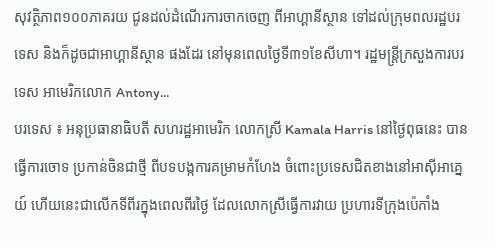សុវត្ថិភាព១០០ភាគរយ ជូនដល់ដំណើរការចាកចេញ ពីអាហ្គានីស្ថាន ទៅដល់ក្រុមពលរដ្ឋបរទេស និងក៏ដូចជាអាហ្គានីស្ថាន ផងដែរ នៅមុនពេលថ្ងៃទី៣១ខែសីហា។ រដ្ឋមន្ត្រីក្រសួងការបរទេស អាមេរិកលោក Antony...
បរទេស ៖ អនុប្រធានាធិបតី សហរដ្ឋអាមេរិក លោកស្រី Kamala Harris នៅថ្ងៃពុធនេះ បានធ្វើការចោទ ប្រកាន់ចិនជាថ្មី ពីបទបង្កការគម្រាមកំហែង ចំពោះប្រទេសជិតខាងនៅអាស៊ីអាគ្នេយ៍ ហើយនេះជាលើកទីពីរក្នុងពេលពីរថ្ងៃ ដែលលោកស្រីធ្វើការវាយ ប្រហារទីក្រុងប៉េកាំង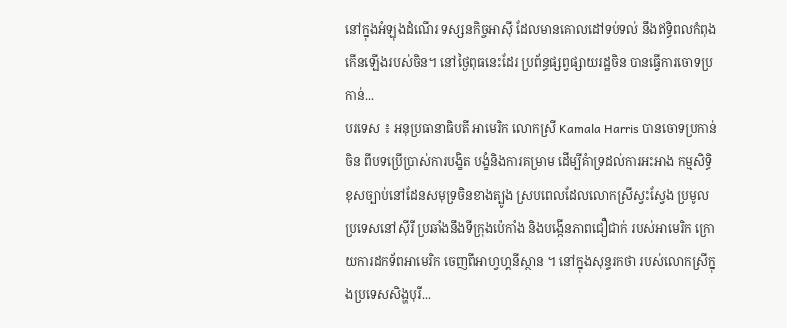នៅក្នុងអំឡុងដំណើរ ទស្សនកិច្ចអាស៊ី ដែលមានគោលដៅទប់ទល់ នឹងឥទ្ធិពលកំពុងកើនឡើងរបស់ចិន។ នៅថ្ងៃពុធនេះដែរ ប្រព័ន្ធផ្សព្វផ្សាយរដ្ឋចិន បានធ្វើការចោទប្រកាន់...
បរទេស ៖ អនុប្រធានាធិបតី អាមេរិក លោកស្រី Kamala Harris បានចោទប្រកាន់ចិន ពីបទប្រើប្រាស់ការបង្ខិត បង្ខំនិងការគម្រាម ដើម្បីគំាទ្រដល់ការអះអាង កម្មសិទ្ធិខុសច្បាប់នៅដែនសមុទ្រចិនខាងត្បូង ស្របពេលដែលលោកស្រីស្វះស្វែង ប្រមូលប្រទេសនៅស៊ីរី ប្រឆាំងនឹងទីក្រុងប៉េកាំង និងបង្កើនភាពជឿជាក់ របស់អាមេរិក ក្រោយការដកទ័ពអាមេរិក ចេញពីអាហ្វហ្គនីស្ថាន ។ នៅក្នុងសុន្ទរកថា របស់លោកស្រីក្នុងប្រទេសសិង្ហបុរី...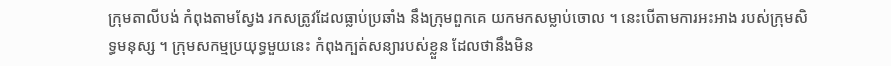ក្រុមតាលីបង់ កំពុងតាមស្វែង រកសត្រូវដែលធ្លាប់ប្រឆាំង នឹងក្រុមពួកគេ យកមកសម្លាប់ចោល ។ នេះបើតាមការអះអាង របស់ក្រុមសិទ្ធមនុស្ស ។ ក្រុមសកម្មប្រយុទ្ធមួយនេះ កំពុងក្បត់សន្យារបស់ខ្លួន ដែលថានឹងមិន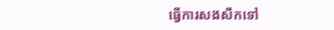ធ្វើការសងសឹកទៅ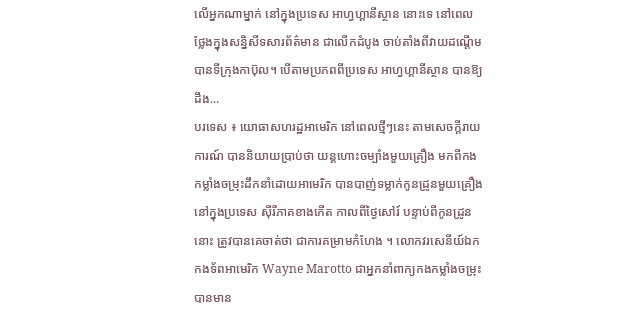លើអ្នកណាម្នាក់ នៅក្នុងប្រទេស អាហ្វហ្គានីស្ថាន នោះទេ នៅពេលថ្លែងក្នុងសន្និសីទសារព័ត៌មាន ជាលើកដំបូង ចាប់តាំងពីវាយដណ្តើម បានទីក្រុងកាប៊ុល។ បើតាមប្រភពពីប្រទេស អាហ្វហ្គានីស្ថាន បានឱ្យដឹង...
បរទេស ៖ យោធាសហរដ្ឋអាមេរិក នៅពេលថ្មីៗនេះ តាមសេចក្តីរាយការណ៍ បាននិយាយប្រាប់ថា យន្តហោះចម្បាំងមួយគ្រឿង មកពីកងកម្លាំងចម្រុះដឹកនាំដោយអាមេរិក បានបាញ់ទម្លាក់កូនដ្រូនមួយគ្រឿង នៅក្នុងប្រទេស ស៊ីរីភាគខាងកើត កាលពីថ្ងៃសៅរ៍ បន្ទាប់ពីកូនដ្រូននោះ ត្រូវបានគេចាត់ថា ជាការគម្រាមកំហែង ។ លោកវរសេនីយ៍ឯកកងទ័ពអាមេរិក Wayne Marotto ជាអ្នកនាំពាក្យកងកម្លាំងចម្រុះ បានមាន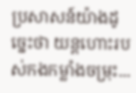ប្រសាសន៍យ៉ាងដូច្នេះថា យន្តហោះរបស់កងកម្លាំងចម្រុះ...